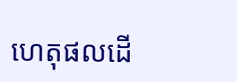ហេតុផលដើ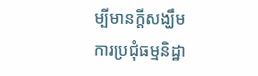ម្បីមានក្ដីសង្ឃឹម
ការប្រជុំធម្មនិដ្ឋា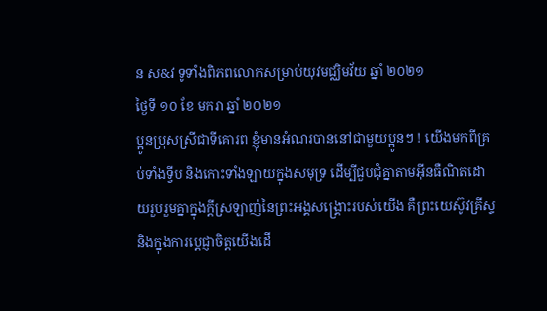ន ស&វ ទូទាំងពិភពលោកសម្រាប់យុវមជ្ឈិមវ័យ ឆ្នាំ ២០២១
ថ្ងៃទី ១០ ខែ មករា ឆ្នាំ ២០២១
ប្អូនប្រុសស្រីជាទីគោរព ខ្ញុំមានអំណរបាននៅជាមួយប្អូនៗ ! យើងមកពីគ្រប់ទាំងទ្វីប និងកោះទាំងឡាយក្នុងសមុទ្រ ដើម្បីជួបជុំគ្នាតាមអ៊ីនធឺណិតដោយរួបរួមគ្នាក្នុងក្ដីស្រឡាញ់នៃព្រះអង្គសង្គ្រោះរបស់យើង គឺព្រះយេស៊ូវគ្រីស្ទ និងក្នុងការប្ដេជ្ញាចិត្តយើងដើ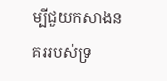ម្បីជួយកសាងនគររបស់ទ្រ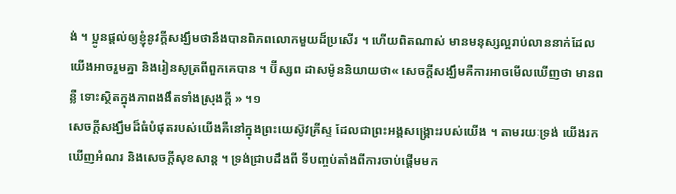ង់ ។ ប្អូនផ្ដល់ឲ្យខ្ញុំនូវក្ដីសង្ឃឹមថានឹងបានពិភពលោកមួយដ៏ប្រសើរ ។ ហើយពិតណាស់ មានមនុស្សល្អរាប់លាននាក់ដែលយើងអាចរួមគ្នា និងរៀនសូត្រពីពួកគេបាន ។ ប៊ីស្សព ដាសម៉ូននិយាយថា« សេចក្ដីសង្ឃឹមគឺការអាចមើលឃើញថា មានពន្លឺ ទោះស្ថិតក្នុងភាពងងឹតទាំងស្រុងក្ដី » ។១
សេចក្ដីសង្ឃឹមដ៏ធំបំផុតរបស់យើងគឺនៅក្នុងព្រះយេស៊ូវគ្រីស្ទ ដែលជាព្រះអង្គសង្គ្រោះរបស់យើង ។ តាមរយៈទ្រង់ យើងរកឃើញអំណរ និងសេចក្ដីសុខសាន្ដ ។ ទ្រង់ជ្រាបដឹងពី ទីបញ្ចប់តាំងពីការចាប់ផ្តើមមក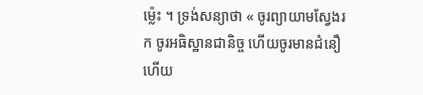ម្ល៉េះ ។ ទ្រង់សន្យាថា « ចូរព្យាយាមស្វែងរក ចូរអធិស្ឋានជានិច្ច ហើយចូរមានជំនឿ ហើយ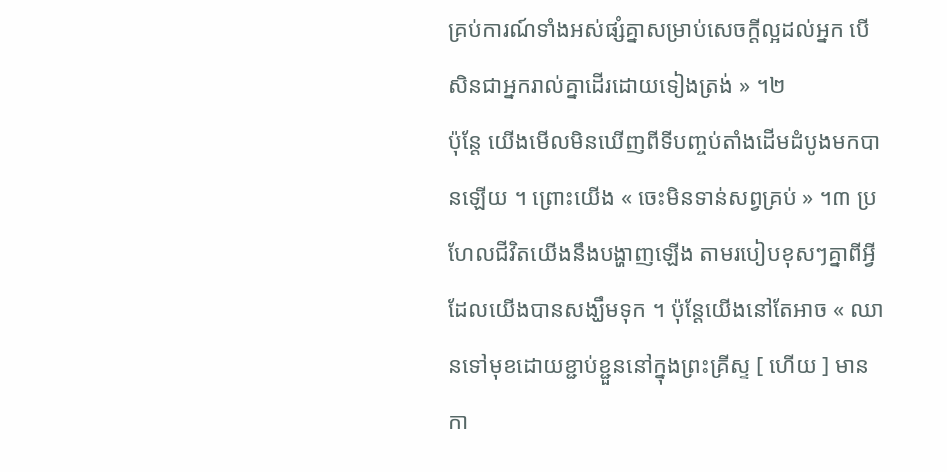គ្រប់ការណ៍ទាំងអស់ផ្សំគ្នាសម្រាប់សេចក្ដីល្អដល់អ្នក បើសិនជាអ្នករាល់គ្នាដើរដោយទៀងត្រង់ » ។២
ប៉ុន្ដែ យើងមើលមិនឃើញពីទីបញ្ចប់តាំងដើមដំបូងមកបានឡើយ ។ ព្រោះយើង « ចេះមិនទាន់សព្វគ្រប់ » ។៣ ប្រហែលជីវិតយើងនឹងបង្ហាញឡើង តាមរបៀបខុសៗគ្នាពីអ្វីដែលយើងបានសង្ឃឹមទុក ។ ប៉ុន្ដែយើងនៅតែអាច « ឈានទៅមុខដោយខ្ជាប់ខ្ជួននៅក្នុងព្រះគ្រីស្ទ [ ហើយ ] មានកា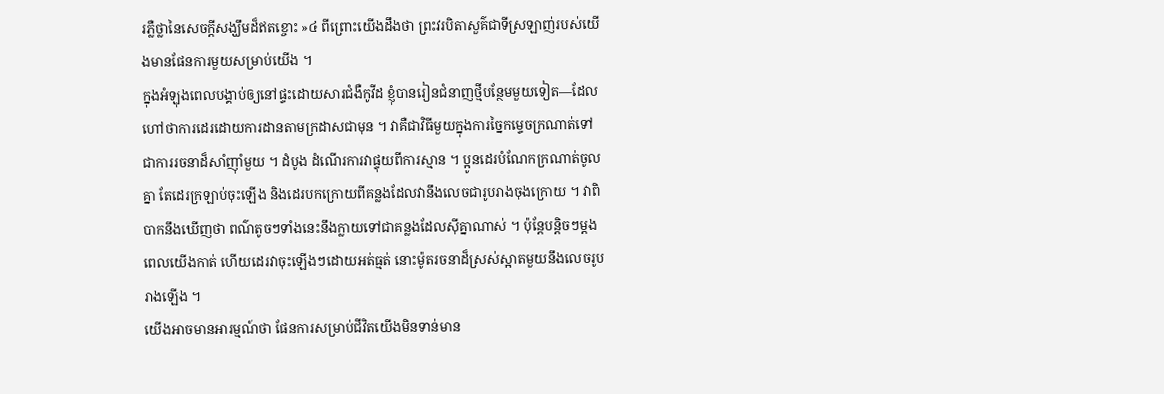រភ្លឺថ្លានៃសេចក្ដីសង្ឃឹមដ៏ឥតខ្ចោះ »៤ ពីព្រោះយើងដឹងថា ព្រះវរបិតាសួគ៌ជាទីស្រឡាញ់របស់យើងមានផែនការមួយសម្រាប់យើង ។
ក្នុងអំឡុងពេលបង្គាប់ឲ្យនៅផ្ទះដោយសារជំងឺកូវីដ ខ្ញុំបានរៀនជំនាញថ្មីបន្ថែមមួយទៀត—ដែលហៅថាការដេរដោយការដានតាមក្រដាសជាមុន ។ វាគឺជាវិធីមួយក្នុងការច្នៃកម្ទេចក្រណាត់ទៅជាការរចនាដ៏សាំញ៉ាំមួយ ។ ដំបូង ដំណើរការវាផ្ទុយពីការស្មាន ។ ប្អូនដេរបំណែកក្រណាត់ចូលគ្នា តែដេរក្រឡាប់ចុះឡើង និងដេរបកក្រោយពីគន្លងដែលវានឹងលេចជារូបរាងចុងក្រោយ ។ វាពិបាកនឹងឃើញថា ពណ៌តូចៗទាំងនេះនឹងក្លាយទៅជាគន្លងដែលស៊ីគ្នាណាស់ ។ ប៉ុន្ដែបន្ដិចៗម្ដង ពេលយើងកាត់ ហើយដេរវាចុះឡើងៗដោយអត់ធ្មត់ នោះម៉ូតរចនាដ៏ស្រស់ស្អាតមួយនឹងលេចរូបរាងឡើង ។
យើងអាចមានអារម្មណ៍ថា ផែនការសម្រាប់ជីវិតយើងមិនទាន់មាន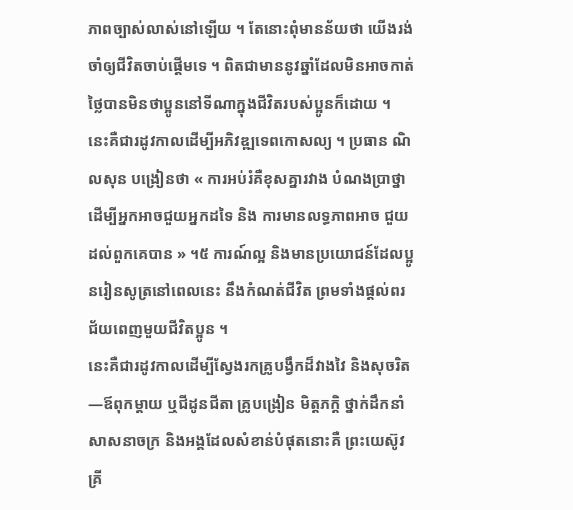ភាពច្បាស់លាស់នៅឡើយ ។ តែនោះពុំមានន័យថា យើងរង់ចាំឲ្យជីវិតចាប់ផ្ដើមទេ ។ ពិតជាមាននូវឆ្នាំដែលមិនអាចកាត់ថ្លៃបានមិនថាប្អូននៅទីណាក្នុងជីវិតរបស់ប្អូនក៏ដោយ ។
នេះគឺជារដូវកាលដើម្បីអភិវឌ្ឍទេពកោសល្យ ។ ប្រធាន ណិលសុន បង្រៀនថា « ការអប់រំគឺខុសគ្នារវាង បំណងប្រាថ្នា ដើម្បីអ្នកអាចជួយអ្នកដទៃ និង ការមានលទ្ធភាពអាច ជួយដល់ពួកគេបាន » ។៥ ការណ៍ល្អ និងមានប្រយោជន៍ដែលប្អូនរៀនសូត្រនៅពេលនេះ នឹងកំណត់ជីវិត ព្រមទាំងផ្ដល់ពរជ័យពេញមួយជីវិតប្អូន ។
នេះគឺជារដូវកាលដើម្បីស្វែងរកគ្រូបង្វឹកដ៏វាងវៃ និងសុចរិត—ឪពុកម្ដាយ ឬជីដូនជីតា គ្រូបង្រៀន មិត្តភក្ដិ ថ្នាក់ដឹកនាំសាសនាចក្រ និងអង្គដែលសំខាន់បំផុតនោះគឺ ព្រះយេស៊ូវគ្រី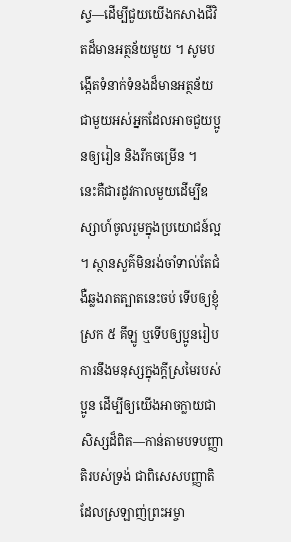ស្ទ—ដើម្បីជួយយើងកសាងជីវិតដ៏មានអត្ថន័យមួយ ។ សូមបង្កើតទំនាក់ទំនងដ៏មានអត្ថន័យជាមួយអស់អ្នកដែលអាចជួយប្អូនឲ្យរៀន និងរីកចម្រើន ។
នេះគឺជារដូវកាលមួយដើម្បីឧស្សាហ៍ចូលរួមក្នុងប្រយោជន៍ល្អ ។ ស្ថានសួគ៌មិនរង់ចាំទាល់តែជំងឺឆ្លងរាតត្បាតនេះចប់ ទើបឲ្យខ្ញុំស្រក ៥ គីឡូ ឬទើបឲ្យប្អូនរៀបការនឹងមនុស្សក្នុងក្ដីស្រមៃរបស់ប្អូន ដើម្បីឲ្យយើងអាចក្លាយជាសិស្សដ៏ពិត—កាន់តាមបទបញ្ញាតិរបស់ទ្រង់ ជាពិសេសបញ្ញាតិដែលស្រឡាញ់ព្រះអម្ចា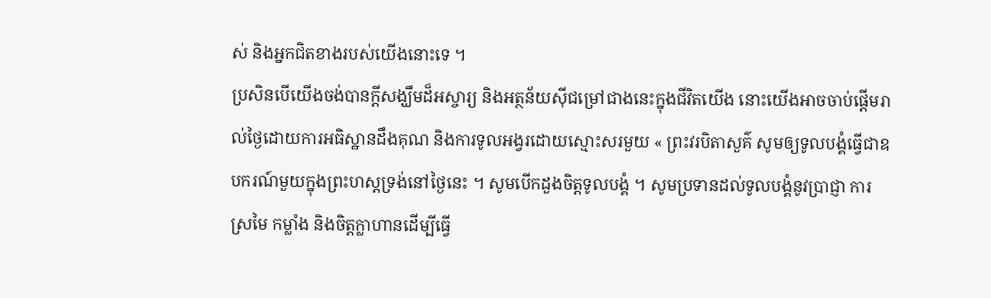ស់ និងអ្នកជិតខាងរបស់យើងនោះទេ ។
ប្រសិនបើយើងចង់បានក្ដីសង្ឃឹមដ៏អស្ចារ្យ និងអត្ថន័យស៊ីជម្រៅជាងនេះក្នុងជីវិតយើង នោះយើងអាចចាប់ផ្ដើមរាល់ថ្ងៃដោយការអធិស្ឋានដឹងគុណ និងការទូលអង្វរដោយស្មោះសរមួយ « ព្រះវរបិតាសួគ៌ សូមឲ្យទូលបង្គំធ្វើជាឧបករណ៍មួយក្នុងព្រះហស្ដទ្រង់នៅថ្ងៃនេះ ។ សូមបើកដួងចិត្តទូលបង្គំ ។ សូមប្រទានដល់ទូលបង្គំនូវប្រាជ្ញា ការស្រមៃ កម្លាំង និងចិត្តក្លាហានដើម្បីធ្វើ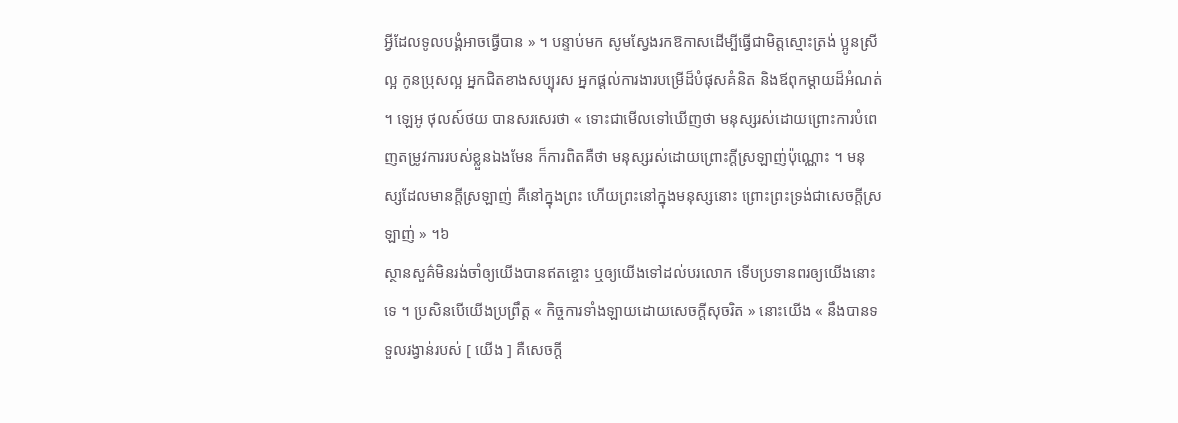អ្វីដែលទូលបង្គំអាចធ្វើបាន » ។ បន្ទាប់មក សូមស្វែងរកឱកាសដើម្បីធ្វើជាមិត្តស្មោះត្រង់ ប្អូនស្រីល្អ កូនប្រុសល្អ អ្នកជិតខាងសប្បុរស អ្នកផ្ដល់ការងារបម្រើដ៏បំផុសគំនិត និងឪពុកម្ដាយដ៏អំណត់ ។ ឡេអូ ថុលស៍ថយ បានសរសេរថា « ទោះជាមើលទៅឃើញថា មនុស្សរស់ដោយព្រោះការបំពេញតម្រូវការរបស់ខ្លួនឯងមែន ក៏ការពិតគឺថា មនុស្សរស់ដោយព្រោះក្ដីស្រឡាញ់ប៉ុណ្ណោះ ។ មនុស្សដែលមានក្ដីស្រឡាញ់ គឺនៅក្នុងព្រះ ហើយព្រះនៅក្នុងមនុស្សនោះ ព្រោះព្រះទ្រង់ជាសេចក្តីស្រឡាញ់ » ។៦
ស្ថានសួគ៌មិនរង់ចាំឲ្យយើងបានឥតខ្ចោះ ឬឲ្យយើងទៅដល់បរលោក ទើបប្រទានពរឲ្យយើងនោះទេ ។ ប្រសិនបើយើងប្រព្រឹត្ត « កិច្ចការទាំងឡាយដោយសេចក្ដីសុចរិត » នោះយើង « នឹងបានទទួលរង្វាន់របស់ [ យើង ] គឺសេចក្ដី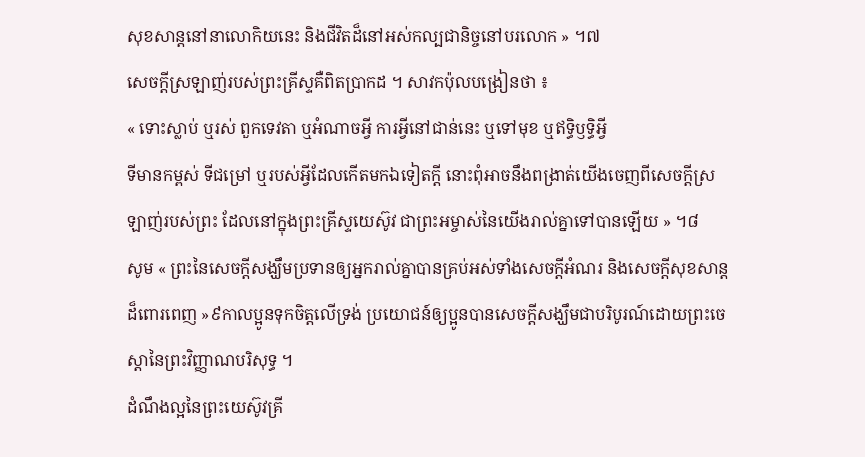សុខសាន្តនៅនាលោកិយនេះ និងជីវិតដ៏នៅអស់កល្បជានិច្ចនៅបរលោក » ។៧
សេចក្ដីស្រឡាញ់របស់ព្រះគ្រីស្ទគឺពិតប្រាកដ ។ សាវកប៉ុលបង្រៀនថា ៖
« ទោះស្លាប់ ឬរស់ ពួកទេវតា ឬអំណាចអ្វី ការអ្វីនៅជាន់នេះ ឬទៅមុខ ឬឥទ្ធិឫទ្ធិអ្វី
ទីមានកម្ពស់ ទីជម្រៅ ឬរបស់អ្វីដែលកើតមកឯទៀតក្តី នោះពុំអាចនឹងពង្រាត់យើងចេញពីសេចក្តីស្រឡាញ់របស់ព្រះ ដែលនៅក្នុងព្រះគ្រីស្ទយេស៊ូវ ជាព្រះអម្ចាស់នៃយើងរាល់គ្នាទៅបានឡើយ » ។៨
សូម « ព្រះនៃសេចក្តីសង្ឃឹមប្រទានឲ្យអ្នករាល់គ្នាបានគ្រប់អស់ទាំងសេចក្តីអំណរ និងសេចក្តីសុខសាន្តដ៏ពោរពេញ »៩កាលប្អូនទុកចិត្តលើទ្រង់ ប្រយោជន៍ឲ្យប្អូនបានសេចក្ដីសង្ឃឹមជាបរិបូរណ៍ដោយព្រះចេស្ដានៃព្រះវិញ្ញាណបរិសុទ្ធ ។
ដំណឹងល្អនៃព្រះយេស៊ូវគ្រី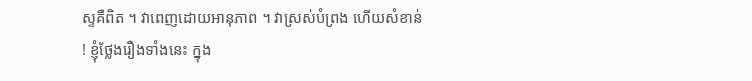ស្ទគឺពិត ។ វាពេញដោយអានុភាព ។ វាស្រស់បំព្រង ហើយសំខាន់ ! ខ្ញុំថ្លែងរឿងទាំងនេះ ក្នុង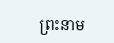ព្រះនាម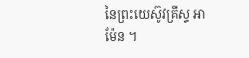នៃព្រះយេស៊ូវគ្រីស្ទ អាម៉ែន ។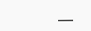___